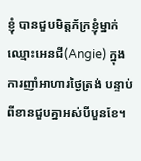ខ្ញុំ បានជួបមិត្តភ័ក្រខ្ញុំម្នាក់ឈ្មោះអេនជី(Angie) ក្នុងការញាំអាហារថ្ងៃត្រង់ បន្ទាប់ពីខានជួបគ្នាអស់បីបួនខែ។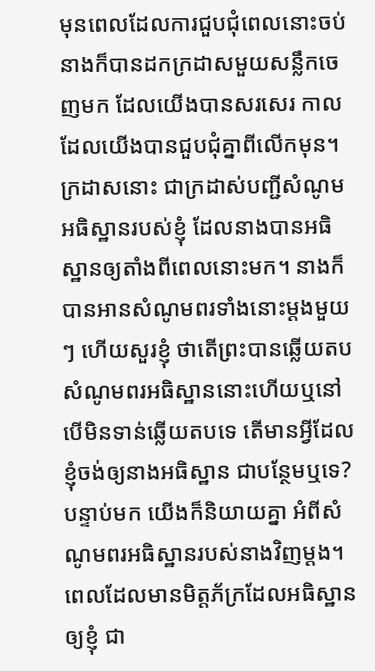មុនពេលដែលការជួបជុំពេលនោះចប់ នាងក៏បានដកក្រដាសមួយសន្លឹកចេញមក ដែលយើងបានសរសេរ កាលដែលយើងបានជួបជុំគ្នាពីលើកមុន។ ក្រដាសនោះ ជាក្រដាស់បញ្ជីសំណូមអធិស្ឋានរបស់ខ្ញុំ ដែលនាងបានអធិស្ឋានឲ្យតាំងពីពេលនោះមក។ នាងក៏បានអានសំណូមពរទាំងនោះម្តងមួយៗ ហើយសួរខ្ញុំ ថាតើព្រះបានឆ្លើយតបសំណូមពរអធិស្ឋាននោះហើយឬនៅ បើមិនទាន់ឆ្លើយតបទេ តើមានអ្វីដែលខ្ញុំចង់ឲ្យនាងអធិស្ឋាន ជាបន្ថែមឬទេ? បន្ទាប់មក យើងក៏និយាយគ្នា អំពីសំណូមពរអធិស្ឋានរបស់នាងវិញម្តង។ ពេលដែលមានមិត្តភ័ក្រដែលអធិស្ឋានឲ្យខ្ញុំ ជា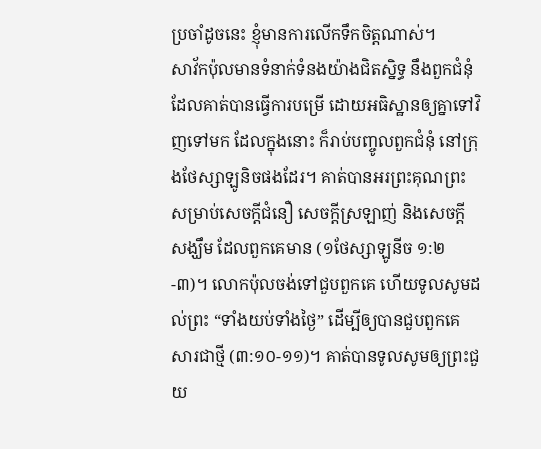ប្រចាំដូចនេះ ខ្ញុំមានការលើកទឹកចិត្តណាស់។
សាវ័កប៉ុលមានទំនាក់ទំនងយ៉ាងជិតស្និទ្ធ នឹងពួកជំនុំដែលគាត់បានធ្វើការបម្រើ ដោយអធិស្ឋានឲ្យគ្នាទៅវិញទៅមក ដែលក្នុងនោះ ក៏រាប់បញ្ចូលពួកជំនុំ នៅក្រុងថែស្សាឡូនិចផងដែរ។ គាត់បានអរព្រះគុណព្រះ សម្រាប់សេចក្តីជំនឿ សេចក្តីស្រឡាញ់ និងសេចក្តីសង្ឃឹម ដែលពួកគេមាន (១ថែស្សាឡូនីច ១:២-៣)។ លោកប៉ុលចង់ទៅជួបពួកគេ ហើយទូលសូមដល់ព្រះ “ទាំងយប់ទាំងថ្ងៃ” ដើម្បីឲ្យបានជួបពួកគេសារជាថ្មី (៣:១០-១១)។ គាត់បានទូលសូមឲ្យព្រះជួយ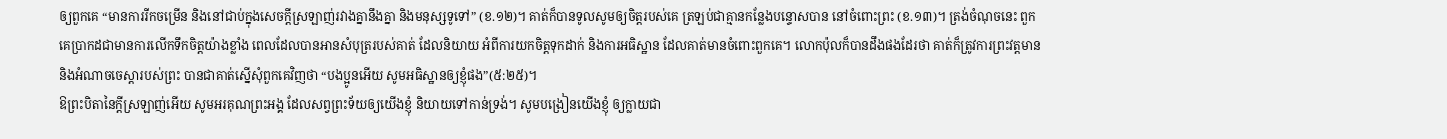ឲ្យពួកគេ “មានការរីកចម្រើន និងនៅជាប់ក្នុងសេចក្តីស្រឡាញ់រវាងគ្នានឹងគ្នា និងមនុស្សទូទៅ” (ខ.១២)។ គាត់ក៏បានទូលសូមឲ្យចិត្តរបស់គេ ត្រឡប់ជាគ្មានកន្លែងបន្ទោសបាន នៅចំពោះព្រះ (ខ.១៣)។ ត្រង់ចំណុចនេះ ពួកគេប្រាកដជាមានការលើកទឹកចិត្តយ៉ាងខ្លាំង ពេលដែលបានអានសំបុត្ររបស់គាត់ ដែលនិយាយ អំពីការយកចិត្តទុកដាក់ និងការអធិស្ឋាន ដែលគាត់មានចំពោះពួកគេ។ លោកប៉ុលក៏បានដឹងផងដែរថា គាត់ក៏ត្រូវការព្រះវត្តមាន និងអំណាចចេស្តារបស់ព្រះ បានជាគាត់ស្នើសុំពួកគេវិញថា “បងប្អូនអើយ សូមអធិស្ឋានឲ្យខ្ញុំផង”(៥:២៥)។
ឱព្រះបិតានៃក្តីស្រឡាញ់អើយ សូមអរគុណព្រះអង្គ ដែលសព្វព្រះទ័យឲ្យយើងខ្ញុំ និយាយទៅកាន់ទ្រង់។ សូមបង្រៀនយើងខ្ញុំ ឲ្យក្លាយជា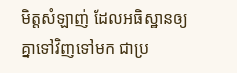មិត្តសំឡាញ់ ដែលអធិស្ឋានឲ្យគ្នាទៅវិញទៅមក ជាប្រ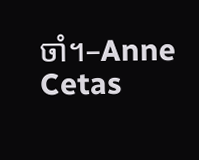ចាំ។–Anne Cetas